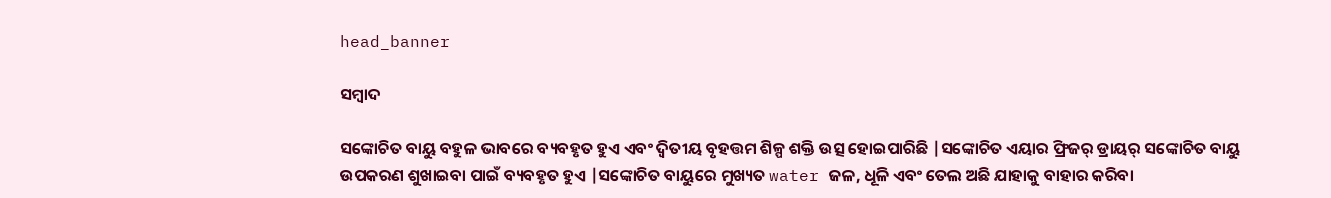head_banner

ସମ୍ବାଦ

ସଙ୍କୋଚିତ ବାୟୁ ବହୁଳ ଭାବରେ ବ୍ୟବହୃତ ହୁଏ ଏବଂ ଦ୍ୱିତୀୟ ବୃହତ୍ତମ ଶିଳ୍ପ ଶକ୍ତି ଉତ୍ସ ହୋଇପାରିଛି |ସଙ୍କୋଚିତ ଏୟାର ଫ୍ରିଜର୍ ଡ୍ରାୟର୍ ସଙ୍କୋଚିତ ବାୟୁ ଉପକରଣ ଶୁଖାଇବା ପାଇଁ ବ୍ୟବହୃତ ହୁଏ |ସଙ୍କୋଚିତ ବାୟୁରେ ମୁଖ୍ୟତ water ଜଳ, ଧୂଳି ଏବଂ ତେଲ ଅଛି ଯାହାକୁ ବାହାର କରିବା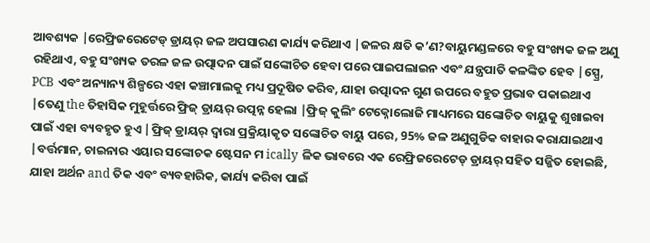ଆବଶ୍ୟକ |ରେଫ୍ରିଜରେଟେଡ୍ ଡ୍ରାୟର୍ ଜଳ ଅପସାରଣ କାର୍ଯ୍ୟ କରିଥାଏ |ଜଳର କ୍ଷତି କ’ଣ?ବାୟୁମଣ୍ଡଳରେ ବହୁ ସଂଖ୍ୟକ ଜଳ ଅଣୁ ରହିଥାଏ, ବହୁ ସଂଖ୍ୟକ ତରଳ ଜଳ ଉତ୍ପାଦନ ପାଇଁ ସଙ୍କୋଚିତ ହେବା ପରେ ପାଇପଲାଇନ ଏବଂ ଯନ୍ତ୍ରପାତି କଳଙ୍କିତ ହେବ |ସ୍ପ୍ରେ, PCB ଏବଂ ଅନ୍ୟାନ୍ୟ ଶିଳ୍ପରେ ଏହା କଞ୍ଚାମାଲକୁ ମଧ୍ୟ ପ୍ରଦୂଷିତ କରିବ, ଯାହା ଉତ୍ପାଦନ ଗୁଣ ଉପରେ ବହୁତ ପ୍ରଭାବ ପକାଇଥାଏ |ତେଣୁ the ତିହାସିକ ମୁହୂର୍ତ୍ତରେ ଫ୍ରିଜ୍ ଡ୍ରାୟର୍ ଉତ୍ପନ୍ନ ହେଲା |ଫ୍ରିଜ୍ କୁଲିଂ ଟେକ୍ନୋଲୋଜି ମାଧ୍ୟମରେ ସଙ୍କୋଚିତ ବାୟୁକୁ ଶୁଖାଇବା ପାଇଁ ଏହା ବ୍ୟବହୃତ ହୁଏ |ଫ୍ରିଜ୍ ଡ୍ରାୟର୍ ଦ୍ୱାରା ପ୍ରକ୍ରିୟାକୃତ ସଙ୍କୋଚିତ ବାୟୁ ପରେ, 95% ଜଳ ଅଣୁଗୁଡିକ ବାହାର କରାଯାଇଥାଏ |ବର୍ତ୍ତମାନ, ଚାଇନାର ଏୟାର ସଙ୍କୋଚକ ଷ୍ଟେସନ ମ ically ଳିକ ଭାବରେ ଏକ ରେଫ୍ରିଜରେଟେଡ୍ ଡ୍ରାୟର୍ ସହିତ ସଜ୍ଜିତ ହୋଇଛି, ଯାହା ଅର୍ଥନ and ତିକ ଏବଂ ବ୍ୟବହାରିକ, କାର୍ଯ୍ୟ କରିବା ପାଇଁ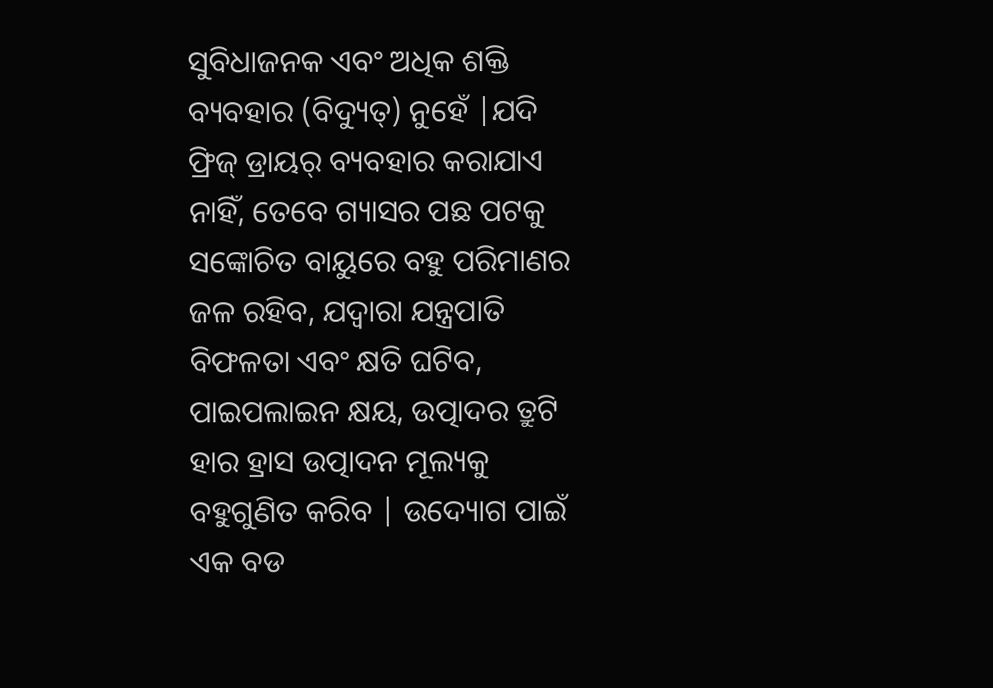ସୁବିଧାଜନକ ଏବଂ ଅଧିକ ଶକ୍ତି ବ୍ୟବହାର (ବିଦ୍ୟୁତ୍) ନୁହେଁ |ଯଦି ଫ୍ରିଜ୍ ଡ୍ରାୟର୍ ବ୍ୟବହାର କରାଯାଏ ନାହିଁ, ତେବେ ଗ୍ୟାସର ପଛ ପଟକୁ ସଙ୍କୋଚିତ ବାୟୁରେ ବହୁ ପରିମାଣର ଜଳ ରହିବ, ଯଦ୍ୱାରା ଯନ୍ତ୍ରପାତି ବିଫଳତା ଏବଂ କ୍ଷତି ଘଟିବ, ପାଇପଲାଇନ କ୍ଷୟ, ଉତ୍ପାଦର ତ୍ରୁଟି ହାର ହ୍ରାସ ଉତ୍ପାଦନ ମୂଲ୍ୟକୁ ବହୁଗୁଣିତ କରିବ | ଉଦ୍ୟୋଗ ପାଇଁ ଏକ ବଡ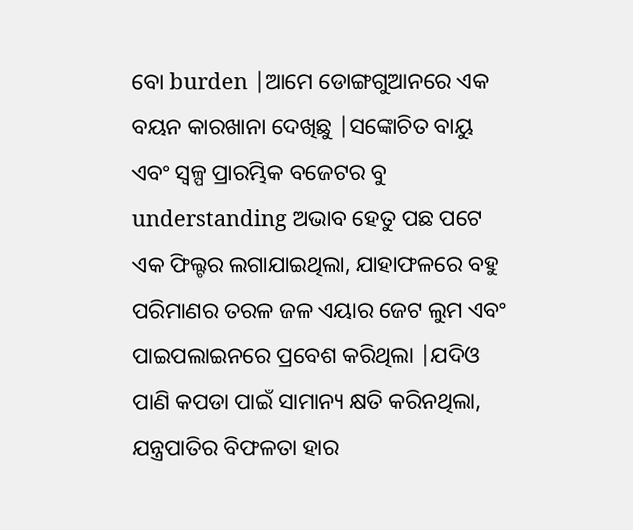ବୋ burden |ଆମେ ଡୋଙ୍ଗଗୁଆନରେ ଏକ ବୟନ କାରଖାନା ଦେଖିଛୁ |ସଙ୍କୋଚିତ ବାୟୁ ଏବଂ ସ୍ୱଳ୍ପ ପ୍ରାରମ୍ଭିକ ବଜେଟର ବୁ understanding ଅଭାବ ହେତୁ ପଛ ପଟେ ଏକ ଫିଲ୍ଟର ଲଗାଯାଇଥିଲା, ଯାହାଫଳରେ ବହୁ ପରିମାଣର ତରଳ ଜଳ ଏୟାର ଜେଟ ଲୁମ ଏବଂ ପାଇପଲାଇନରେ ପ୍ରବେଶ କରିଥିଲା |ଯଦିଓ ପାଣି କପଡା ପାଇଁ ସାମାନ୍ୟ କ୍ଷତି କରିନଥିଲା, ଯନ୍ତ୍ରପାତିର ବିଫଳତା ହାର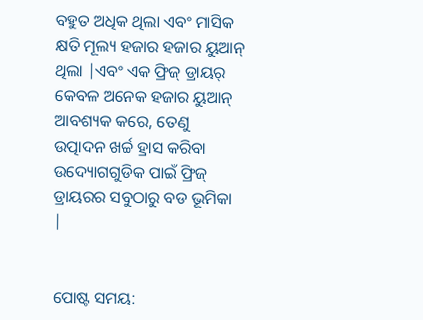ବହୁତ ଅଧିକ ଥିଲା ଏବଂ ମାସିକ କ୍ଷତି ମୂଲ୍ୟ ହଜାର ହଜାର ୟୁଆନ୍ ଥିଲା |ଏବଂ ଏକ ଫ୍ରିଜ୍ ଡ୍ରାୟର୍ କେବଳ ଅନେକ ହଜାର ୟୁଆନ୍ ଆବଶ୍ୟକ କରେ, ତେଣୁ ଉତ୍ପାଦନ ଖର୍ଚ୍ଚ ହ୍ରାସ କରିବା ଉଦ୍ୟୋଗଗୁଡିକ ପାଇଁ ଫ୍ରିଜ୍ ଡ୍ରାୟରର ସବୁଠାରୁ ବଡ ଭୂମିକା |


ପୋଷ୍ଟ ସମୟ: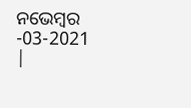ନଭେମ୍ବର -03-2021 |